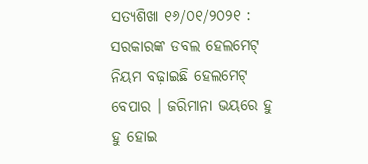ସତ୍ୟଶିଖା ୧୬/୦୧/୨୦୨୧ : ସରକାରଙ୍କ ଡବଲ ହେଲମେଟ୍ ନିୟମ ବଢ଼ାଇଛି ହେଲମେଟ୍ ବେପାର । ଜରିମାନା ଭୟରେ ହୁ ହୁ ହୋଇ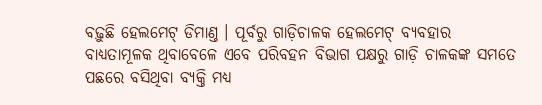ବଢ଼ୁଛି ହେଲମେଟ୍ ଡିମାଣ୍ତ । ପୂର୍ବରୁ ଗାଡ଼ିଚାଳକ ହେଲମେଟ୍ ବ୍ୟବହାର ବାଧ୍ୟତାମୂଳକ ଥିବାବେଳେ ଏବେ ପରିବହନ ବିଭାଗ ପକ୍ଷରୁ ଗାଡ଼ି ଚାଳକଙ୍କ ସମତେ ପଛରେ ବସିଥିବା ବ୍ୟକ୍ତି ମଧ୍ୟ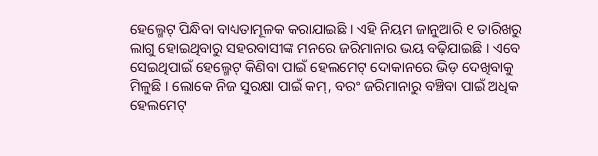ହେଲ୍ମେଟ୍ ପିନ୍ଧିବା ବାଧ୍ୟତାମୂଳକ କରାଯାଇଛି । ଏହି ନିୟମ ଜାନୁଆରି ୧ ତାରିଖରୁ ଲାଗୁ ହୋଇଥିବାରୁ ସହରବାସୀଙ୍କ ମନରେ ଜରିମାନାର ଭୟ ବଢ଼ିଯାଇଛି । ଏବେ ସେଇଥିପାଇଁ ହେଲ୍ମେଟ୍ କିଣିବା ପାଇଁ ହେଲମେଟ୍ ଦୋକାନରେ ଭିଡ଼ ଦେଖିବାକୁ ମିଳୁଛି । ଲୋକେ ନିଜ ସୁରକ୍ଷା ପାଇଁ କମ୍, ବରଂ ଜରିମାନାରୁ ବଞ୍ଚିବା ପାଇଁ ଅଧିକ ହେଲମେଟ୍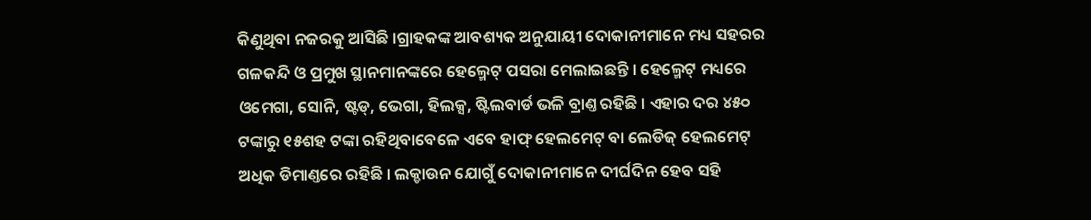କିଣୁଥିବା ନଜରକୁ ଆସିଛି ।ଗ୍ରାହକଙ୍କ ଆବଶ୍ୟକ ଅନୁଯାୟୀ ଦୋକାନୀମାନେ ମଧ୍ୟ ସହରର ଗଳକନ୍ଦି ଓ ପ୍ରମୁଖ ସ୍ଥାନମାନଙ୍କରେ ହେଲ୍ମେଟ୍ ପସରା ମେଲାଇଛନ୍ତି । ହେଲ୍ମେଟ୍ ମଧ୍ୟରେ ଓମେଗା, ସୋନି, ଷ୍ଟଡ୍, ଭେଗା, ହିଲକ୍ସ, ଷ୍ଟିଲବାର୍ଡ ଭଳି ବ୍ରାଣ୍ତ ରହିଛି । ଏହାର ଦର ୪୫୦ ଟଙ୍କାରୁ ୧୫ଶହ ଟଙ୍କା ରହିଥିବାବେଳେ ଏବେ ହାଫ୍ ହେଲମେଟ୍ ବା ଲେଡିଜ୍ ହେଲମେଟ୍ ଅଧିକ ଡିମାଣ୍ତରେ ରହିଛି । ଲକ୍ଡାଉନ ଯୋଗୁଁ ଦୋକାନୀମାନେ ଦୀର୍ଘଦିନ ହେବ ସହି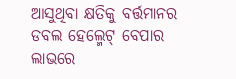ଆସୁଥିବା କ୍ଷତିକୁ ବର୍ତ୍ତମାନର ଡବଲ ହେଲ୍ମେଟ୍ ବେପାର ଲାଭରେ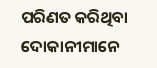ପରିଣତ କରିଥିବା ଦୋକାନୀମାନେ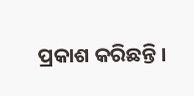ପ୍ରକାଶ କରିଛନ୍ତି ।